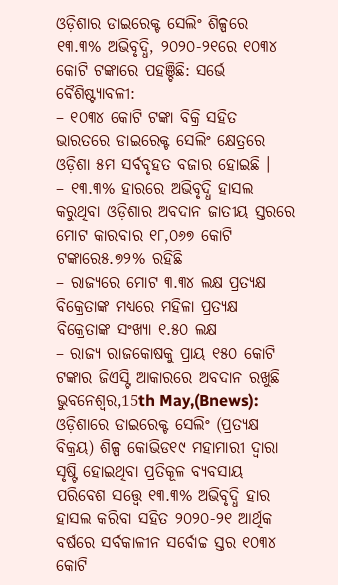ଓଡ଼ିଶାର ଡାଇରେକ୍ଟ ସେଲିଂ ଶିଳ୍ପରେ ୧୩.୩% ଅଭିବୃଦ୍ଧି, ୨୦୨୦-୨୧ରେ ୧୦୩୪ କୋଟି ଟଙ୍କାରେ ପହଞ୍ଚିଛି: ସର୍ଭେ
ବୈଶିଷ୍ଟ୍ୟାବଳୀ:
– ୧୦୩୪ କୋଟି ଟଙ୍କା ବିକ୍ରି ସହିତ ଭାରତରେ ଡାଇରେକ୍ଟ ସେଲିଂ କ୍ଷେତ୍ରରେ ଓଡ଼ିଶା ୫ମ ସର୍ବବୃହତ ବଜାର ହୋଇଛି ।
– ୧୩.୩% ହାରରେ ଅଭିବୃଦ୍ଧି ହାସଲ କରୁଥିବା ଓଡ଼ିଶାର ଅବଦାନ ଜାତୀୟ ସ୍ତରରେ ମୋଟ କାରବାର ୧୮,୦୬୭ କୋଟି ଟଙ୍କାରେ୫.୭୨% ରହିଛି
– ରାଜ୍ୟରେ ମୋଟ ୩.୩୪ ଲକ୍ଷ ପ୍ରତ୍ୟକ୍ଷ ବିକ୍ରେତାଙ୍କ ମଧ୍ୟରେ ମହିଳା ପ୍ରତ୍ୟକ୍ଷ ବିକ୍ରେତାଙ୍କ ସଂଖ୍ୟା ୧.୫୦ ଲକ୍ଷ
– ରାଜ୍ୟ ରାଜକୋଷକୁ ପ୍ରାୟ ୧୫୦ କୋଟି ଟଙ୍କାର ଜିଏସ୍ଟି ଆକାରରେ ଅବଦାନ ରଖୁଛି
ଭୁବନେଶ୍ୱର,15th May,(Bnews): ଓଡ଼ିଶାରେ ଡାଇରେକ୍ଟ ସେଲିଂ (ପ୍ରତ୍ୟକ୍ଷ ବିକ୍ରୟ) ଶିଳ୍ପ କୋଭିଡ୧୯ ମହାମାରୀ ଦ୍ୱାରା ସୃଷ୍ଟି ହୋଇଥିବା ପ୍ରତିକୂଳ ବ୍ୟବସାୟ ପରିବେଶ ସତ୍ତ୍ୱେ ୧୩.୩% ଅଭିବୃଦ୍ଧି ହାର ହାସଲ କରିବା ସହିତ ୨୦୨୦-୨୧ ଆର୍ଥିକ ବର୍ଷରେ ସର୍ବକାଳୀନ ସର୍ବୋଚ୍ଚ ସ୍ତର ୧୦୩୪ କୋଟି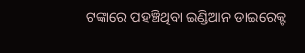ଟଙ୍କାରେ ପହଞ୍ଚିଥିବା ଇଣ୍ଡିଆନ ଡାଇରେକ୍ଟ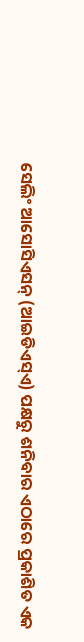ସେଲିଂ ଆସୋସିଏସନ୍ (ଆଇଡିଏସ୍ଏ) ପକ୍ଷରୁ ଶନିବାର ଏଠାରେ ପ୍ରକାଶିତ ଏକ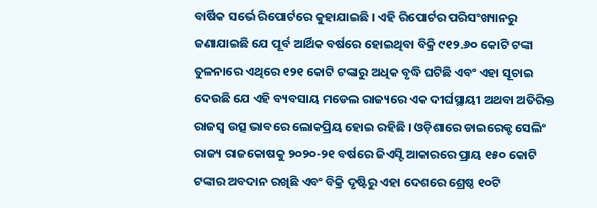ବାର୍ଷିକ ସର୍ଭେ ରିପୋର୍ଟରେ କୁହାଯାଇଛି । ଏହି ରିପୋର୍ଟର ପରିସଂଖ୍ୟାନରୁ ଜଣାଯାଇଛି ଯେ ପୂର୍ବ ଆର୍ଥିକ ବର୍ଷରେ ହୋଇଥିବା ବିକ୍ରି ୯୧୨.୬୦ କୋଟି ଟଙ୍କା ତୁଳନାରେ ଏଥିରେ ୧୨୧ କୋଟି ଟଙ୍କାରୁ ଅଧିକ ବୃଦ୍ଧି ଘଟିଛି ଏବଂ ଏହା ସୂଚାଇ ଦେଉଛି ଯେ ଏହି ବ୍ୟବସାୟ ମଡେଲ ରାଜ୍ୟରେ ଏକ ଦୀର୍ଘସ୍ଥାୟୀ ଅଥବା ଅତିରିକ୍ତ ରାଜସ୍ୱ ଉତ୍ସ ଭାବରେ ଲୋକପ୍ରିୟ ହୋଇ ରହିଛି । ଓଡ଼ିଶାରେ ଡାଇରେକ୍ଟ ସେଲିଂ ରାଜ୍ୟ ରାଜକୋଷକୁ ୨୦୨୦-୨୧ ବର୍ଷରେ ଜିଏସ୍ଟି ଆକାରରେ ପ୍ରାୟ ୧୫୦ କୋଟି ଟଙ୍କାର ଅବଦାନ ରଖିଛି ଏବଂ ବିକ୍ରି ଦୃଷ୍ଟିରୁ ଏହା ଦେଶରେ ଶ୍ରେଷ୍ଠ ୧୦ଟି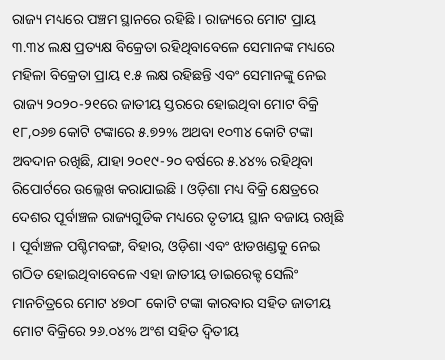ରାଜ୍ୟ ମଧ୍ୟରେ ପଞ୍ଚମ ସ୍ଥାନରେ ରହିଛି । ରାଜ୍ୟରେ ମୋଟ ପ୍ରାୟ ୩.୩୪ ଲକ୍ଷ ପ୍ରତ୍ୟକ୍ଷ ବିକ୍ରେତା ରହିଥିବାବେଳେ ସେମାନଙ୍କ ମଧ୍ୟରେ ମହିଳା ବିକ୍ରେତା ପ୍ରାୟ ୧.୫ ଲକ୍ଷ ରହିଛନ୍ତି ଏବଂ ସେମାନଙ୍କୁ ନେଇ ରାଜ୍ୟ ୨୦୨୦-୨୧ରେ ଜାତୀୟ ସ୍ତରରେ ହୋଇଥିବା ମୋଟ ବିକ୍ରି ୧୮,୦୬୭ କୋଟି ଟଙ୍କାରେ ୫.୭୨% ଅଥବା ୧୦୩୪ କୋଟି ଟଙ୍କା ଅବଦାନ ରଖିଛି, ଯାହା ୨୦୧୯-୨୦ ବର୍ଷରେ ୫.୪୪% ରହିଥିବା ରିପୋର୍ଟରେ ଉଲ୍ଲେଖ କରାଯାଇଛି । ଓଡ଼ିଶା ମଧ୍ୟ ବିକ୍ରି କ୍ଷେତ୍ରରେ ଦେଶର ପୂର୍ବାଞ୍ଚଳ ରାଜ୍ୟଗୁଡିକ ମଧ୍ୟରେ ତୃତୀୟ ସ୍ଥାନ ବଜାୟ ରଖିଛି । ପୂର୍ବାଞ୍ଚଳ ପଶ୍ଚିମବଙ୍ଗ, ବିହାର, ଓଡ଼ିଶା ଏବଂ ଝାଡଖଣ୍ଡକୁ ନେଇ ଗଠିତ ହୋଇଥିବାବେଳେ ଏହା ଜାତୀୟ ଡାଇରେକ୍ଟ ସେଲିଂ ମାନଚିତ୍ରରେ ମୋଟ ୪୭୦୮ କୋଟି ଟଙ୍କା କାରବାର ସହିତ ଜାତୀୟ ମୋଟ ବିକ୍ରିରେ ୨୬.୦୪% ଅଂଶ ସହିତ ଦ୍ୱିତୀୟ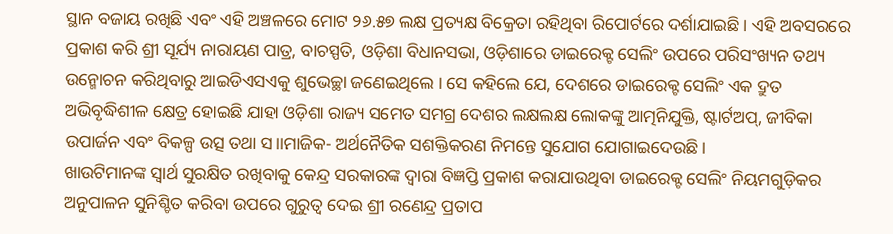ସ୍ଥାନ ବଜାୟ ରଖିଛି ଏବଂ ଏହି ଅଞ୍ଚଳରେ ମୋଟ ୨୬.୫୭ ଲକ୍ଷ ପ୍ରତ୍ୟକ୍ଷ ବିକ୍ରେତା ରହିଥିବା ରିପୋର୍ଟରେ ଦର୍ଶାଯାଇଛି । ଏହି ଅବସରରେ ପ୍ରକାଶ କରି ଶ୍ରୀ ସୂର୍ଯ୍ୟ ନାରାୟଣ ପାତ୍ର, ବାଚସ୍ପତି, ଓଡ଼ିଶା ବିଧାନସଭା, ଓଡ଼ିଶାରେ ଡାଇରେକ୍ଟ ସେଲିଂ ଉପରେ ପରିସଂଖ୍ୟନ ତଥ୍ୟ ଉନ୍ମୋଚନ କରିଥିବାରୁ ଆଇଡିଏସଏକୁ ଶୁଭେଚ୍ଛା ଜଣେଇଥିଲେ । ସେ କହିଲେ ଯେ, ଦେଶରେ ଡାଇରେକ୍ଟ ସେଲିଂ ଏକ ଦ୍ରୁତ ଅଭିବୃଦ୍ଧିଶୀଳ କ୍ଷେତ୍ର ହୋଇଛି ଯାହା ଓଡ଼ିଶା ରାଜ୍ୟ ସମେତ ସମଗ୍ର ଦେଶର ଲକ୍ଷଲକ୍ଷ ଲୋକଙ୍କୁ ଆତ୍ମନିଯୁକ୍ତି, ଷ୍ଟାର୍ଟଅପ୍, ଜୀବିକା ଉପାର୍ଜନ ଏବଂ ବିକଳ୍ପ ଉତ୍ସ ତଥା ସ।।ମାଜିକ- ଅର୍ଥନୈତିକ ସଶକ୍ତିକରଣ ନିମନ୍ତେ ସୁଯୋଗ ଯୋଗାଇଦେଉଛି ।
ଖାଉଟିମାନଙ୍କ ସ୍ୱାର୍ଥ ସୁରକ୍ଷିତ ରଖିବାକୁ କେନ୍ଦ୍ର ସରକାରଙ୍କ ଦ୍ୱାରା ବିଜ୍ଞପ୍ତି ପ୍ରକାଶ କରାଯାଉଥିବା ଡାଇରେକ୍ଟ ସେଲିଂ ନିୟମଗୁଡ଼ିକର ଅନୁପାଳନ ସୁନିଶ୍ଚିତ କରିବା ଉପରେ ଗୁରୁତ୍ୱ ଦେଇ ଶ୍ରୀ ରଣେନ୍ଦ୍ର ପ୍ରତାପ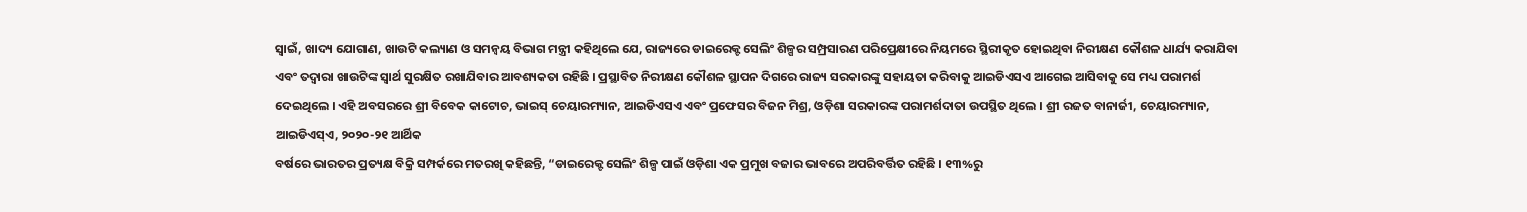ସ୍ୱାଇଁ, ଖାଦ୍ୟ ଯୋଗାଣ, ଖାଉଟି କଲ୍ୟାଣ ଓ ସମନ୍ୱୟ ବିଭାଗ ମନ୍ତ୍ରୀ କହିଥିଲେ ଯେ, ରାଜ୍ୟରେ ଡାଇରେକ୍ଟ ସେଲିଂ ଶିଳ୍ପର ସମ୍ପ୍ରସାରଣ ପରିପ୍ରେକ୍ଷୀରେ ନିୟମରେ ସ୍ଥିରୀକୃତ ହୋଇଥିବା ନିରୀକ୍ଷଣ କୌଶଳ ଧାର୍ଯ୍ୟ କରାଯିବା ଏବଂ ତଦ୍ୱାରା ଖାଉଟିଙ୍କ ସ୍ୱାର୍ଥ ସୁରକ୍ଷିତ ରଖାଯିବାର ଆବଶ୍ୟକତା ରହିଛି । ପ୍ରସ୍ଥାବିତ ନିରୀକ୍ଷଣ କୌଶଳ ସ୍ଥାପନ ଦିଗରେ ରାଜ୍ୟ ସରକାରଙ୍କୁ ସହାୟତା କରିବାକୁ ଆଇଡିଏସଏ ଆଗେଇ ଆସିବାକୁ ସେ ମଧ୍ୟ ପରାମର୍ଶ ଦେଇଥିଲେ । ଏହି ଅବସରରେ ଶ୍ରୀ ବିବେକ କାଟୋଚ, ଭାଇସ୍ ଚେୟାରମ୍ୟାନ, ଆଇଡିଏସଏ ଏବଂ ପ୍ରଫେସର ବିଜନ ମିଶ୍ର, ଓଡ଼ିଶା ସରକାରଙ୍କ ପରାମର୍ଶଦାତା ଉପସ୍ଥିତ ଥିଲେ । ଶ୍ରୀ ରଜତ ବାନାର୍ଜୀ, ଚେୟାରମ୍ୟାନ, ଆଇଡିଏସ୍ଏ, ୨୦୨୦-୨୧ ଆର୍ଥିକ
ବର୍ଷରେ ଭାରତର ପ୍ରତ୍ୟକ୍ଷ ବିକ୍ରି ସମ୍ପର୍କରେ ମତରଖି କହିଛନ୍ତି, “ଡାଇରେକ୍ଟ ସେଲିଂ ଶିଳ୍ପ ପାଇଁ ଓଡ଼ିଶା ଏକ ପ୍ରମୁଖ ବଜାର ଭାବରେ ଅପରିବର୍ତ୍ତିତ ରହିଛି । ୧୩%ରୁ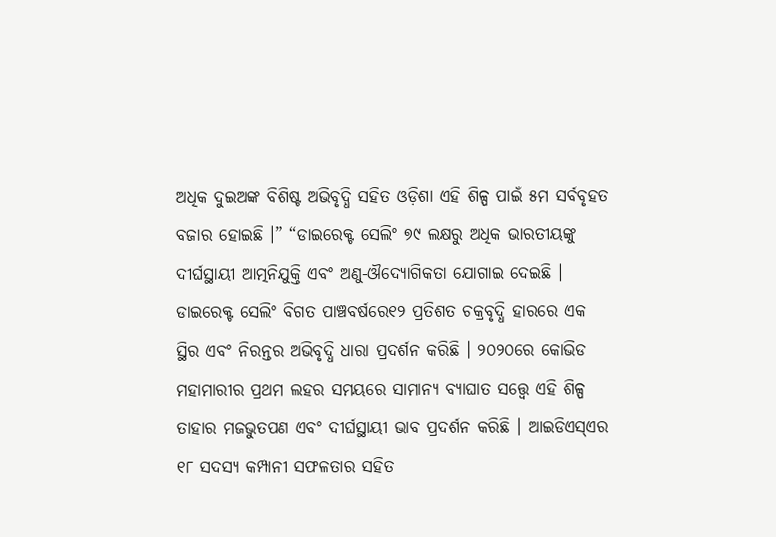ଅଧିକ ଦୁଇଅଙ୍କ ବିଶିଷ୍ଟ ଅଭିବୃଦ୍ଧି ସହିତ ଓଡ଼ିଶା ଏହି ଶିଳ୍ପ ପାଇଁ ୫ମ ସର୍ବବୃହତ ବଜାର ହୋଇଛି ।” “ଡାଇରେକ୍ଟ ସେଲିଂ ୭୯ ଲକ୍ଷରୁ ଅଧିକ ଭାରତୀୟଙ୍କୁ ଦୀର୍ଘସ୍ଥାୟୀ ଆତ୍ମନିଯୁକ୍ତି ଏବଂ ଅଣୁ-ଔଦ୍ୟୋଗିକତା ଯୋଗାଇ ଦେଇଛି ।
ଡାଇରେକ୍ଟ ସେଲିଂ ବିଗତ ପାଞ୍ଚବର୍ଷରେ୧୨ ପ୍ରତିଶତ ଚକ୍ରବୃଦ୍ଧି ହାରରେ ଏକ ସ୍ଥିର ଏବଂ ନିରନ୍ତର ଅଭିବୃଦ୍ଧି ଧାରା ପ୍ରଦର୍ଶନ କରିଛି । ୨୦୨୦ରେ କୋଭିଡ ମହାମାରୀର ପ୍ରଥମ ଲହର ସମୟରେ ସାମାନ୍ୟ ବ୍ୟାଘାତ ସତ୍ତ୍ୱେ ଏହି ଶିଳ୍ପ ତାହାର ମଜଭୁତପଣ ଏବଂ ଦୀର୍ଘସ୍ଥାୟୀ ଭାବ ପ୍ରଦର୍ଶନ କରିଛି । ଆଇଡିଏସ୍ଏର ୧୮ ସଦସ୍ୟ କମ୍ପାନୀ ସଫଳତାର ସହିତ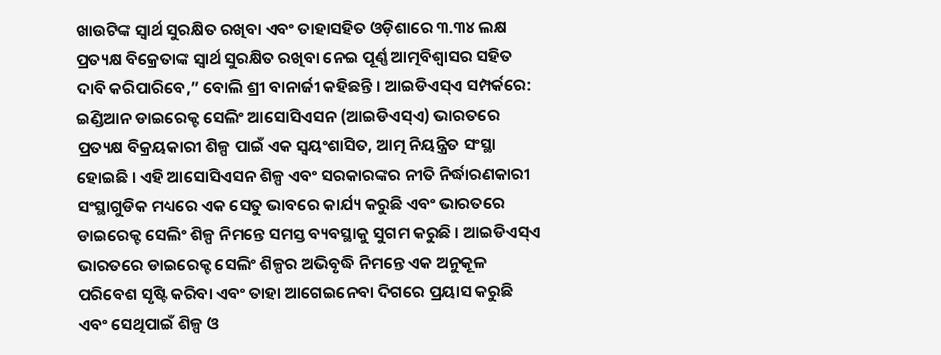ଖାଉଟିଙ୍କ ସ୍ୱାର୍ଥ ସୁରକ୍ଷିତ ରଖିବା ଏବଂ ତାହାସହିତ ଓଡ଼ିଶାରେ ୩.୩୪ ଲକ୍ଷ ପ୍ରତ୍ୟକ୍ଷ ବିକ୍ରେତାଙ୍କ ସ୍ୱାର୍ଥ ସୁରକ୍ଷିତ ରଖିବା ନେଇ ପୂର୍ଣ୍ଣ ଆତ୍ମବିଶ୍ୱାସର ସହିତ ଦାବି କରିପାରିବେ,” ବୋଲି ଶ୍ରୀ ବାନାର୍ଜୀ କହିଛନ୍ତି । ଆଇଡିଏସ୍ଏ ସମ୍ପର୍କରେ: ଇଣ୍ଡିଆନ ଡାଇରେକ୍ଟ ସେଲିଂ ଆସୋସିଏସନ (ଆଇଡିଏସ୍ଏ) ଭାରତରେ ପ୍ରତ୍ୟକ୍ଷ ବିକ୍ରୟକାରୀ ଶିଳ୍ପ ପାଇଁ ଏକ ସ୍ୱୟଂଶାସିତ, ଆତ୍ମ ନିୟନ୍ତ୍ରିତ ସଂସ୍ଥା ହୋଇଛି । ଏହି ଆସୋସିଏସନ ଶିଳ୍ପ ଏବଂ ସରକାରଙ୍କର ନୀତି ନିର୍ଦ୍ଧାରଣକାରୀ ସଂସ୍ଥାଗୁଡିକ ମଧ୍ୟରେ ଏକ ସେତୁ ଭାବରେ କାର୍ଯ୍ୟ କରୁଛି ଏବଂ ଭାରତରେ ଡାଇରେକ୍ଟ ସେଲିଂ ଶିଳ୍ପ ନିମନ୍ତେ ସମସ୍ତ ବ୍ୟବସ୍ଥାକୁ ସୁଗମ କରୁଛି । ଆଇଡିଏସ୍ଏ ଭାରତରେ ଡାଇରେକ୍ଟ ସେଲିଂ ଶିଳ୍ପର ଅଭିବୃଦ୍ଧି ନିମନ୍ତେ ଏକ ଅନୁକୂଳ ପରିବେଶ ସୃଷ୍ଟି କରିବା ଏବଂ ତାହା ଆଗେଇନେବା ଦିଗରେ ପ୍ରୟାସ କରୁଛି ଏବଂ ସେଥିପାଇଁ ଶିଳ୍ପ ଓ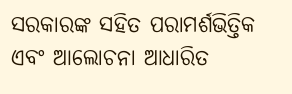ସରକାରଙ୍କ ସହିତ ପରାମର୍ଶଭିତ୍ତିକ ଏବଂ ଆଲୋଚନା ଆଧାରିତ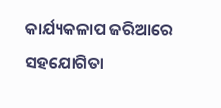କାର୍ଯ୍ୟକଳାପ ଜରିଆରେ ସହଯୋଗିତା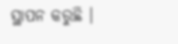ସ୍ଥାପନ କରୁଛି ।